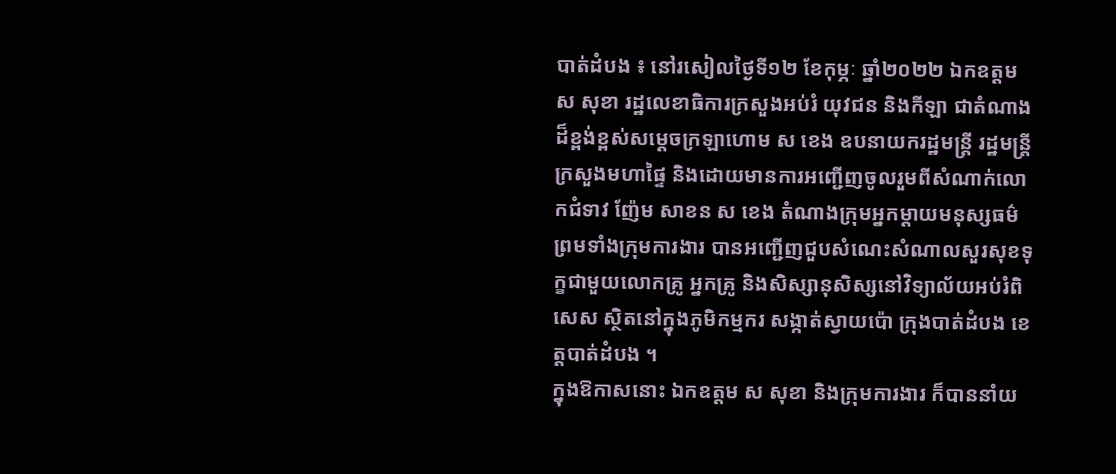បាត់ដំបង ៖ នៅរសៀលថ្ងៃទី១២ ខែកុម្ភៈ ឆ្នាំ២០២២ ឯកឧត្តម ស សុខា រដ្ឋលេខាធិការក្រសួងអប់រំ យុវជន និងកីឡា ជាតំណាងដ៏ខ្ពង់ខ្ពស់សម្តេចក្រឡាហោម ស ខេង ឧបនាយករដ្ឋមន្ត្រី រដ្ឋមន្ត្រីក្រសួងមហាផ្ទៃ និងដោយមានការអញ្ជើញចូលរួមពីសំណាក់លោកជំទាវ ញ៉ែម សាខន ស ខេង តំណាងក្រុមអ្នកម្តាយមនុស្សធម៌ ព្រមទាំងក្រុមការងារ បានអញ្ជើញជួបសំណេះសំណាលសួរសុខទុក្ខជាមួយលោកគ្រូ អ្នកគ្រូ និងសិស្សានុសិស្សនៅវិទ្យាល័យអប់រំពិសេស ស្ថិតនៅក្នុងភូមិកម្មករ សង្កាត់ស្វាយប៉ោ ក្រុងបាត់ដំបង ខេត្តបាត់ដំបង ។
ក្នុងឱកាសនោះ ឯកឧត្តម ស សុខា និងក្រុមការងារ ក៏បាននាំយ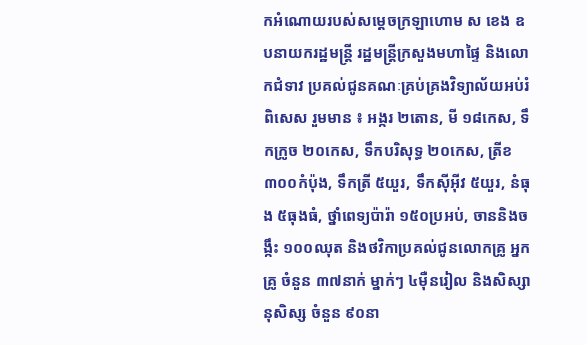កអំណោយរបស់សម្តេចក្រឡាហោម ស ខេង ឧបនាយករដ្ឋមន្ត្រី រដ្ឋមន្ត្រីក្រសួងមហាផ្ទៃ និងលោកជំទាវ ប្រគល់ជូនគណៈគ្រប់គ្រងវិទ្យាល័យអប់រំពិសេស រួមមាន ៖ អង្ករ ២តោន, មី ១៨កេស, ទឹកក្រូច ២០កេស, ទឹកបរិសុទ្ធ ២០កេស, ត្រីខ ៣០០កំប៉ុង, ទឹកត្រី ៥យួរ, ទឹកស៊ីអ៊ីវ ៥យួរ, នំធុង ៥ធុងធំ, ថ្នាំពេទ្យប៉ារ៉ា ១៥០ប្រអប់, ចាននិងចង្កឹះ ១០០ឈុត និងថវិកាប្រគល់ជូនលោកគ្រូ អ្នកគ្រូ ចំនួន ៣៧នាក់ ម្នាក់ៗ ៤ម៉ឺនរៀល និងសិស្សានុសិស្ស ចំនួន ៩០នា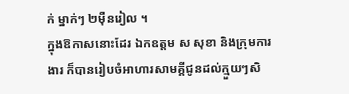ក់ ម្នាក់ៗ ២ម៉ឺនរៀល ។
ក្នុងឱកាសនោះដែរ ឯកឧត្តម ស សុខា និងក្រុមការងារ ក៏បានរៀបចំអាហារសាមគ្គីជូនដល់ក្មួយៗសិ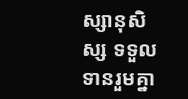ស្សានុសិស្ស ទទួលទានរួមគ្នា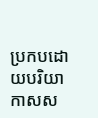ប្រកបដោយបរិយាកាសស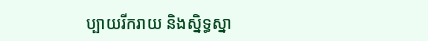ប្បាយរីករាយ និងស្និទ្ធស្នា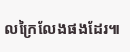លក្រៃលែងផងដែរ៕